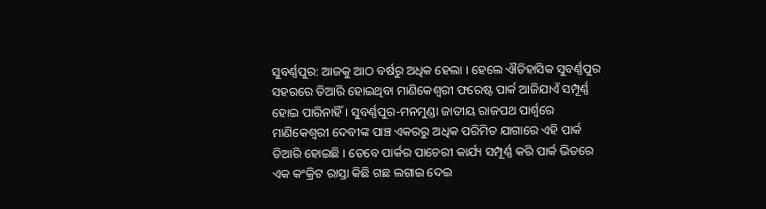ସୁବର୍ଣ୍ଣପୁର: ଆଜକୁ ଆଠ ବର୍ଷରୁ ଅଧିକ ହେଲା । ହେଲେ ଐତିହାସିକ ସୁବର୍ଣ୍ଣପୁର ସହରରେ ତିଆରି ହୋଇଥିବା ମାଣିକେଶ୍ୱରୀ ଫରେଷ୍ଟ ପାର୍କ ଆଜିଯାଏଁ ସମ୍ପୂର୍ଣ୍ଣ ହୋଇ ପାରିନାହିଁ । ସୁବର୍ଣ୍ଣପୁର-ମନମୁଣ୍ଡା ଜାତୀୟ ରାଜପଥ ପାର୍ଶ୍ୱରେ ମାଣିକେଶ୍ୱରୀ ଦେବୀଙ୍କ ପାଞ୍ଚ ଏକରରୁ ଅଧିକ ପରିମିତ ଯାଗାରେ ଏହି ପାର୍କ ତିଆରି ହୋଇଛି । ତେବେ ପାର୍କର ପାଚେରୀ କାର୍ଯ୍ୟ ସମ୍ପୂର୍ଣ୍ଣ କରି ପାର୍କ ଭିତରେ ଏକ କଂକ୍ରିଟ ରାସ୍ତା କିଛି ଗଛ ଲଗାଇ ଦେଇ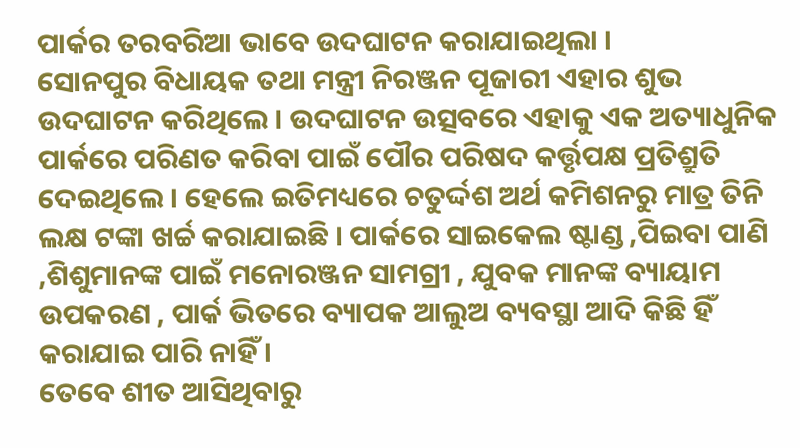ପାର୍କର ତରବରିଆ ଭାବେ ଉଦଘାଟନ କରାଯାଇଥିଲା ।
ସୋନପୁର ବିଧାୟକ ତଥା ମନ୍ତ୍ରୀ ନିରଞ୍ଜନ ପୂଜାରୀ ଏହାର ଶୁଭ ଉଦଘାଟନ କରିଥିଲେ । ଉଦଘାଟନ ଉତ୍ସବରେ ଏହାକୁ ଏକ ଅତ୍ୟାଧୁନିକ ପାର୍କରେ ପରିଣତ କରିବା ପାଇଁ ପୌର ପରିଷଦ କର୍ତ୍ତୃପକ୍ଷ ପ୍ରତିଶ୍ରୁତି ଦେଇଥିଲେ । ହେଲେ ଇତିମଧ୍ୟରେ ଚତୁର୍ଦ୍ଦଶ ଅର୍ଥ କମିଶନରୁ ମାତ୍ର ତିନି ଲକ୍ଷ ଟଙ୍କା ଖର୍ଚ୍ଚ କରାଯାଇଛି । ପାର୍କରେ ସାଇକେଲ ଷ୍ଟାଣ୍ଡ ,ପିଇବା ପାଣି ,ଶିଶୁମାନଙ୍କ ପାଇଁ ମନୋରଞ୍ଜନ ସାମଗ୍ରୀ , ଯୁବକ ମାନଙ୍କ ବ୍ୟାୟାମ ଉପକରଣ , ପାର୍କ ଭିତରେ ବ୍ୟାପକ ଆଲୁଅ ବ୍ୟବସ୍ଥା ଆଦି କିଛି ହିଁ କରାଯାଇ ପାରି ନାହିଁ ।
ତେବେ ଶୀତ ଆସିଥିବାରୁ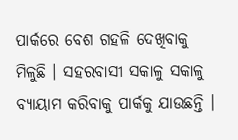ପାର୍କରେ ବେଶ ଗହଳି ଦେଖିବାକୁ ମିଳୁଛି । ସହରବାସୀ ସକାଳୁ ସକାଳୁ ବ୍ୟାୟାମ କରିବାକୁ ପାର୍କକୁ ଯାଉଛନ୍ତି ।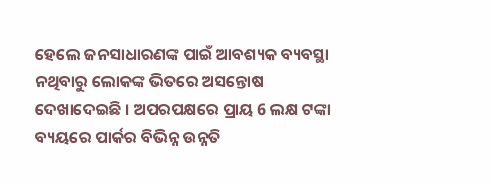ହେଲେ ଜନସାଧାରଣଙ୍କ ପାଇଁ ଆବଶ୍ୟକ ବ୍ୟବସ୍ଥା ନଥିବାରୁ ଲୋକଙ୍କ ଭିତରେ ଅସନ୍ତୋଷ ଦେଖାଦେଇଛି । ଅପରପକ୍ଷରେ ପ୍ରାୟ 6 ଲକ୍ଷ ଟଙ୍କା ବ୍ୟୟରେ ପାର୍କର ବିଭିନ୍ନ ଉନ୍ନତି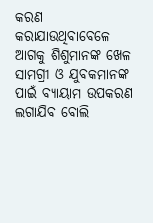କରଣ କରାଯାଉଥିବାବେଳେ ଆଗକୁ ଶିଶୁମାନଙ୍କ ଖେଳ ସାମଗ୍ରୀ ଓ ଯୁବକମାନଙ୍କ ପାଇଁ ବ୍ୟାୟାମ ଉପକରଣ ଲଗାଯିବ ବୋଲି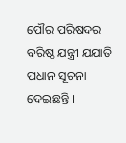ପୌର ପରିଷଦର ବରିଷ୍ଠ ଯନ୍ତ୍ରୀ ଯଯାତି ପଧାନ ସୂଚନା ଦେଇଛନ୍ତି ।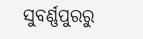ସୁବର୍ଣ୍ଣପୁରରୁ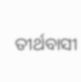ତୀର୍ଥବାସୀ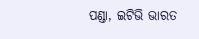ପଣ୍ଡା, ଇଟିଭି ଭାରତ